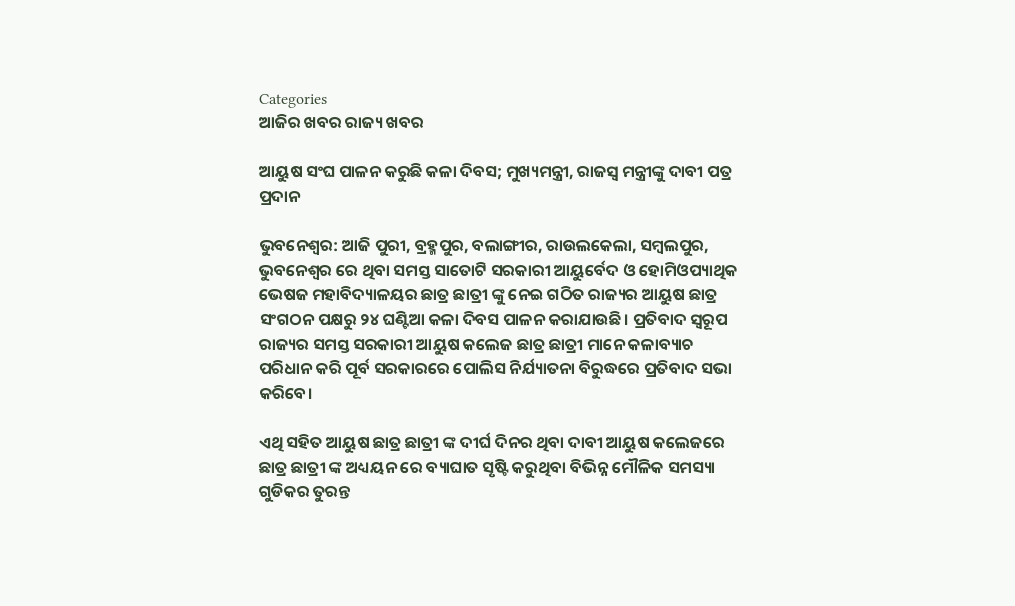Categories
ଆଜିର ଖବର ରାଜ୍ୟ ଖବର

ଆୟୁଷ ସଂଘ ପାଳନ କରୁଛି କଳା ଦିବସ; ମୁଖ୍ୟମନ୍ତ୍ରୀ, ରାଜସ୍ବ ମନ୍ତ୍ରୀଙ୍କୁ ଦାବୀ ପତ୍ର ପ୍ରଦାନ

ଭୁବନେଶ୍ୱର: ଆଜି ପୁରୀ, ବ୍ରହ୍ମପୁର, ବଲାଙ୍ଗୀର, ରାଉଲକେଲା, ସମ୍ବଲପୁର, ଭୁବନେଶ୍ୱର ରେ ଥିବା ସମସ୍ତ ସାତୋଟି ସରକାରୀ ଆୟୁର୍ବେଦ ଓ ହୋମିଓପ୍ୟାଥିକ ଭେଷଜ ମହାବିଦ୍ୟାଳୟର ଛାତ୍ର ଛାତ୍ରୀ ଙ୍କୁ ନେଇ ଗଠିତ ରାଜ୍ୟର ଆୟୁଷ ଛାତ୍ର ସଂଗଠନ ପକ୍ଷରୁ ୨୪ ଘଣ୍ଟିଆ କଳା ଦିବସ ପାଳନ କରାଯାଉଛି। ପ୍ରତିବାଦ ସ୍ବରୂପ ରାଜ୍ୟର ସମସ୍ତ ସରକାରୀ ଆୟୁଷ କଲେଜ ଛାତ୍ର ଛାତ୍ରୀ ମାନେ କଳାବ୍ୟାଚ ପରିଧାନ କରି ପୂର୍ବ ସରକାରରେ ପୋଲିସ ନିର୍ଯ୍ୟାତନା ବିରୁଦ୍ଧରେ ପ୍ରତିବାଦ ସଭା କରିବେ।

ଏଥି ସହିତ ଆୟୁଷ ଛାତ୍ର ଛାତ୍ରୀ ଙ୍କ ଦୀର୍ଘ ଦିନର ଥିବା ଦାବୀ ଆୟୁଷ କଲେଜରେ ଛାତ୍ର ଛାତ୍ରୀ ଙ୍କ ଅଧ୍ୟୟନ ରେ ବ୍ୟାଘାତ ସୃଷ୍ଟି କରୁଥିବା ବିଭିନ୍ନ ମୌଳିକ ସମସ୍ୟା ଗୁଡିକର ତୁରନ୍ତ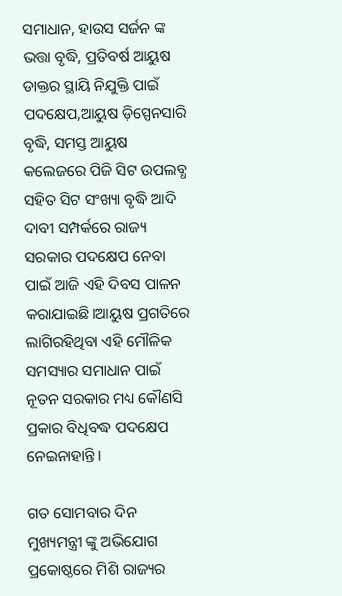ସମାଧାନ, ହାଉସ ସର୍ଜନ ଙ୍କ ଭତ୍ତା ବୃଦ୍ଧି, ପ୍ରତିବର୍ଷ ଆୟୁଷ ଡାକ୍ତର ସ୍ଥାୟି ନିଯୁକ୍ତି ପାଇଁ ପଦକ୍ଷେପ,ଆୟୁଷ ଡ଼ିସ୍ପେନସାରି ବୃଦ୍ଧି, ସମସ୍ତ ଆୟୁଷ କଲେଜରେ ପିଜି ସିଟ ଉପଲବ୍ଧ ସହିତ ସିଟ ସଂଖ୍ୟା ବୃଦ୍ଧି ଆଦି ଦାବୀ ସମ୍ପର୍କରେ ରାଜ୍ୟ ସରକାର ପଦକ୍ଷେପ ନେବା ପାଇଁ ଆଜି ଏହି ଦିବସ ପାଳନ କରାଯାଇଛି।ଆୟୁଷ ପ୍ରଗତିରେ ଲାଗିରହିଥିବା ଏହି ମୌଳିକ ସମସ୍ୟାର ସମାଧାନ ପାଇଁ ନୂତନ ସରକାର ମଧ୍ୟ କୌଣସି ପ୍ରକାର ବିଧିବଦ୍ଧ ପଦକ୍ଷେପ ନେଇନାହାନ୍ତି।

ଗତ ସୋମବାର ଦିନ ମୁଖ୍ୟମନ୍ତ୍ରୀ ଙ୍କୁ ଅଭିଯୋଗ ପ୍ରକୋଷ୍ଠରେ ମିଶି ରାଜ୍ୟର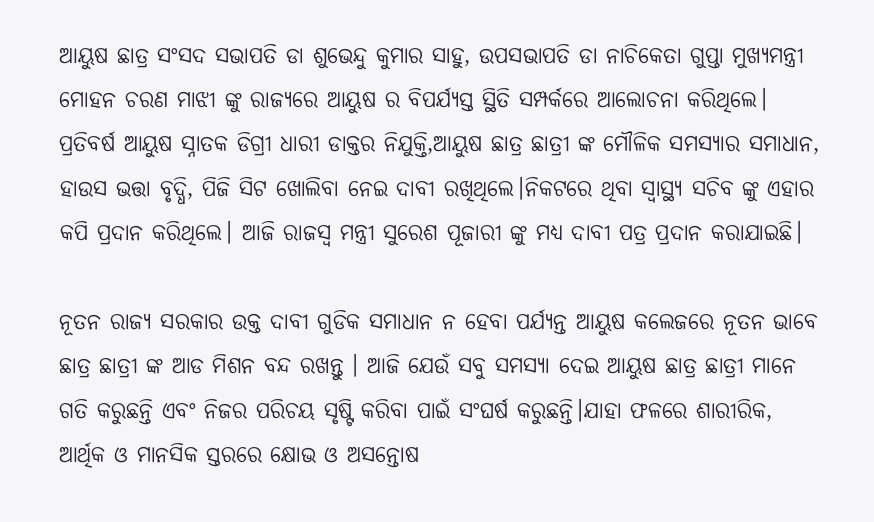ଆୟୁଷ ଛାତ୍ର ସଂସଦ ସଭାପତି ଡା ଶୁଭେନ୍ଦୁ କୁମାର ସାହୁ, ଉପସଭାପତି ଡା ନାଚିକେତା ଗୁପ୍ତା ମୁଖ୍ୟମନ୍ତ୍ରୀ ମୋହନ ଚରଣ ମାଝୀ ଙ୍କୁ ରାଜ୍ୟରେ ଆୟୁଷ ର ବିପର୍ଯ୍ୟସ୍ତ ସ୍ଥିତି ସମ୍ପର୍କରେ ଆଲୋଚନା କରିଥିଲେ। ପ୍ରତିବର୍ଷ ଆୟୁଷ ସ୍ନାତକ ଡିଗ୍ରୀ ଧାରୀ ଡାକ୍ତର ନିଯୁକ୍ତି,ଆୟୁଷ ଛାତ୍ର ଛାତ୍ରୀ ଙ୍କ ମୌଳିକ ସମସ୍ୟାର ସମାଧାନ, ହାଉସ ଭତ୍ତା ବୃଦ୍ଧି, ପିଜି ସିଟ ଖୋଲିବା ନେଇ ଦାବୀ ରଖିଥିଲେ।ନିକଟରେ ଥିବା ସ୍ୱାସ୍ଥ୍ୟ ସଚିବ ଙ୍କୁ ଏହାର କପି ପ୍ରଦାନ କରିଥିଲେ। ଆଜି ରାଜସ୍ୱ ମନ୍ତ୍ରୀ ସୁରେଶ ପୂଜାରୀ ଙ୍କୁ ମଧ୍ୟ ଦାବୀ ପତ୍ର ପ୍ରଦାନ କରାଯାଇଛି।

ନୂତନ ରାଜ୍ୟ ସରକାର ଉକ୍ତ ଦାବୀ ଗୁଡିକ ସମାଧାନ ନ ହେବା ପର୍ଯ୍ୟନ୍ତ ଆୟୁଷ କଲେଜରେ ନୂତନ ଭାବେ ଛାତ୍ର ଛାତ୍ରୀ ଙ୍କ ଆଡ ମିଶନ ବନ୍ଦ ରଖନ୍ତୁ । ଆଜି ଯେଉଁ ସବୁ ସମସ୍ୟା ଦେଇ ଆୟୁଷ ଛାତ୍ର ଛାତ୍ରୀ ମାନେ ଗତି କରୁଛନ୍ତି ଏବଂ ନିଜର ପରିଚୟ ସୃଷ୍ଟି କରିବା ପାଇଁ ସଂଘର୍ଷ କରୁଛନ୍ତି।ଯାହା ଫଳରେ ଶାରୀରିକ, ଆର୍ଥିକ ଓ ମାନସିକ ସ୍ତରରେ କ୍ଷୋଭ ଓ ଅସନ୍ତୋଷ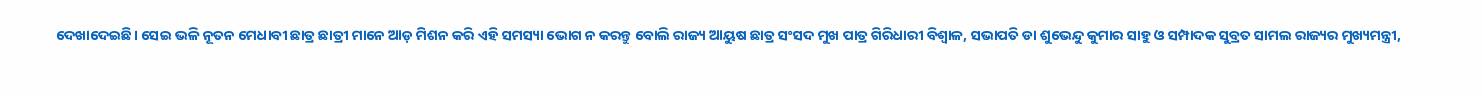ଦେଖାଦେଇଛି। ସେଇ ଭଳି ନୂତନ ମେଧାବୀ ଛାତ୍ର ଛାତ୍ରୀ ମାନେ ଆଡ଼ ମିଶନ କରି ଏହି ସମସ୍ୟା ଭୋଗ ନ କରନ୍ତୁ ବୋଲି ରାଜ୍ୟ ଆୟୁଷ ଛାତ୍ର ସଂସଦ ମୁଖ ପାତ୍ର ଗିରିଧାରୀ ବିଶ୍ୱାଳ, ସଭାପତି ଡା ଶୁଭେନ୍ଦୁ କୁମାର ସାହୁ ଓ ସମ୍ପାଦକ ସୁବ୍ରତ ସାମଲ ରାଜ୍ୟର ମୁଖ୍ୟମନ୍ତ୍ରୀ,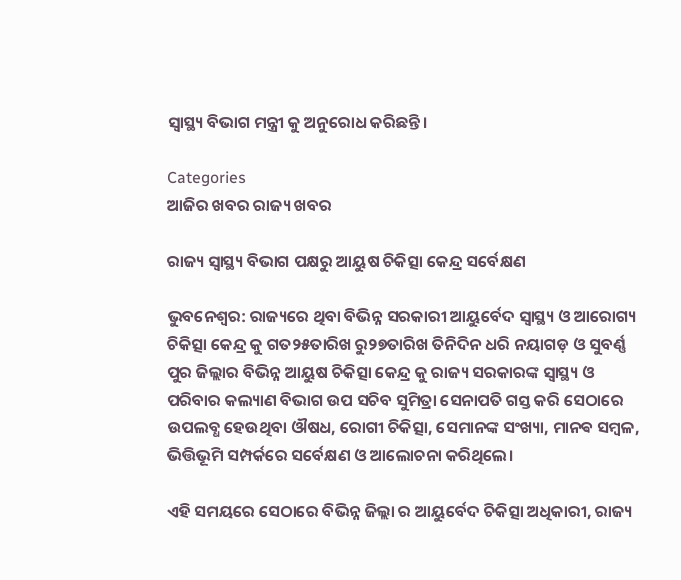ସ୍ୱାସ୍ଥ୍ୟ ବିଭାଗ ମନ୍ତ୍ରୀ କୁ ଅନୁରୋଧ କରିଛନ୍ତି।

Categories
ଆଜିର ଖବର ରାଜ୍ୟ ଖବର

ରାଜ୍ୟ ସ୍ୱାସ୍ଥ୍ୟ ବିଭାଗ ପକ୍ଷରୁ ଆୟୁଷ ଚିକିତ୍ସା କେନ୍ଦ୍ର ସର୍ବେକ୍ଷଣ

ଭୁବନେଶ୍ବର: ରାଜ୍ୟରେ ଥିବା ବିଭିନ୍ନ ସରକାରୀ ଆୟୁର୍ବେଦ ସ୍ୱାସ୍ଥ୍ୟ ଓ ଆରୋଗ୍ୟ ଚିକିତ୍ସା କେନ୍ଦ୍ର କୁ ଗତ୨୫ତାରିଖ ରୁ୨୭ତାରିଖ ତିନିଦିନ ଧରି ନୟାଗଡ଼ ଓ ସୁବର୍ଣ୍ଣ ପୁର ଜିଲ୍ଲାର ବିଭିନ୍ନ ଆୟୁଷ ଚିକିତ୍ସା କେନ୍ଦ୍ର କୁ ରାଜ୍ୟ ସରକାରଙ୍କ ସ୍ଵାସ୍ଥ୍ୟ ଓ ପରିବାର କଲ୍ୟାଣ ବିଭାଗ ଉପ ସଚିବ ସୁମିତ୍ରା ସେନାପତି ଗସ୍ତ କରି ସେଠାରେ ଉପଲବ୍ଧ ହେଉଥିବା ଔଷଧ, ରୋଗୀ ଚିକିତ୍ସା, ସେମାନଙ୍କ ସଂଖ୍ୟା, ମାନଵ ସମ୍ବଳ, ଭିତ୍ତିଭୂମି ସମ୍ପର୍କରେ ସର୍ବେକ୍ଷଣ ଓ ଆଲୋଚନା କରିଥିଲେ।

ଏହି ସମୟରେ ସେଠାରେ ବିଭିନ୍ନ ଜିଲ୍ଲା ର ଆୟୁର୍ବେଦ ଚିକିତ୍ସା ଅଧିକାରୀ, ରାଜ୍ୟ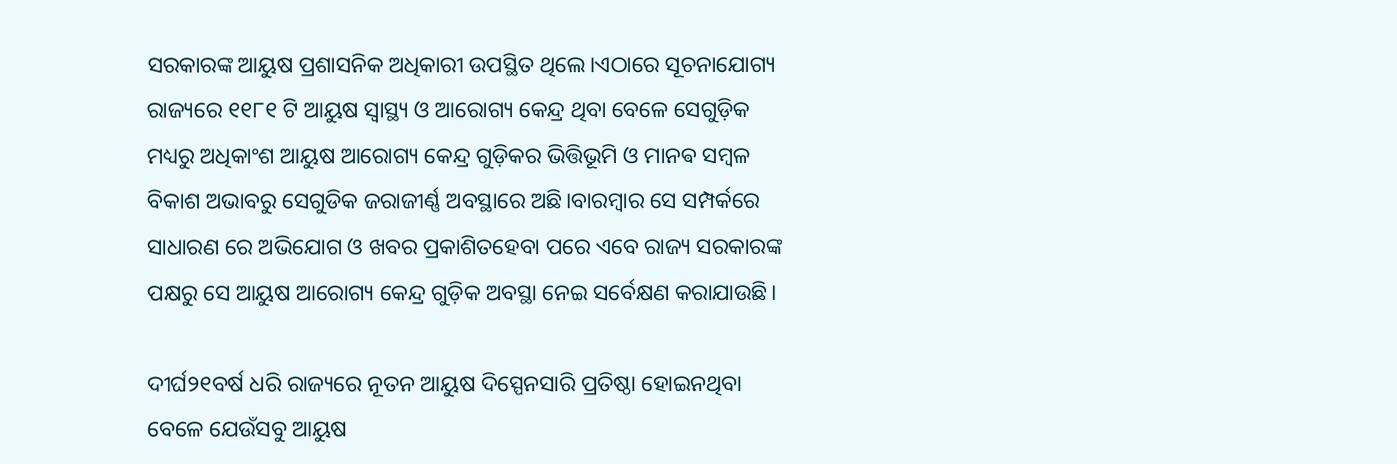ସରକାରଙ୍କ ଆୟୁଷ ପ୍ରଶାସନିକ ଅଧିକାରୀ ଉପସ୍ଥିତ ଥିଲେ।ଏଠାରେ ସୂଚନାଯୋଗ୍ୟ ରାଜ୍ୟରେ ୧୧୮୧ ଟି ଆୟୁଷ ସ୍ୱାସ୍ଥ୍ୟ ଓ ଆରୋଗ୍ୟ କେନ୍ଦ୍ର ଥିବା ବେଳେ ସେଗୁଡ଼ିକ ମଧ୍ୟରୁ ଅଧିକାଂଶ ଆୟୁଷ ଆରୋଗ୍ୟ କେନ୍ଦ୍ର ଗୁଡ଼ିକର ଭିତ୍ତିଭୂମି ଓ ମାନଵ ସମ୍ବଳ ବିକାଶ ଅଭାବରୁ ସେଗୁଡିକ ଜରାଜୀର୍ଣ୍ଣ ଅବସ୍ଥାରେ ଅଛି।ବାରମ୍ବାର ସେ ସମ୍ପର୍କରେ ସାଧାରଣ ରେ ଅଭିଯୋଗ ଓ ଖବର ପ୍ରକାଶିତହେବା ପରେ ଏବେ ରାଜ୍ୟ ସରକାରଙ୍କ ପକ୍ଷରୁ ସେ ଆୟୁଷ ଆରୋଗ୍ୟ କେନ୍ଦ୍ର ଗୁଡ଼ିକ ଅବସ୍ଥା ନେଇ ସର୍ବେକ୍ଷଣ କରାଯାଉଛି।

ଦୀର୍ଘ୨୧ବର୍ଷ ଧରି ରାଜ୍ୟରେ ନୂତନ ଆୟୁଷ ଦିସ୍ପେନସାରି ପ୍ରତିଷ୍ଠା ହୋଇନଥିବା ବେଳେ ଯେଉଁସବୁ ଆୟୁଷ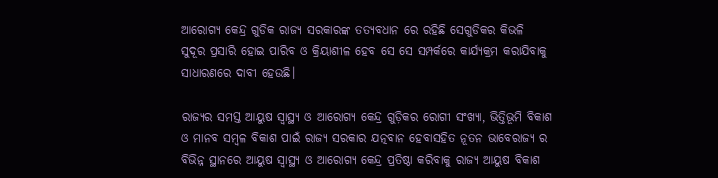ଆରୋଗ୍ୟ କେନ୍ଦ୍ର ଗୁଡିକ ରାଜ୍ୟ ସରକାରଙ୍କ ତତ୍ୟବଧାନ ରେ ରହିଛି ସେଗୁଡିକର କିଭଳି ସୁଦୂର ପ୍ରସାରି ହୋଇ ପାରିବ ଓ କ୍ରିୟାଶୀଳ ହେବ ସେ ସେ ସମ୍ପର୍କରେ କାର୍ଯ୍ୟକ୍ରମ କରାଯିବାକୁ ସାଧାରଣରେ ଦାବୀ ହେଉଛି।

ରାଜ୍ୟର ସମସ୍ତ ଆୟୁଷ ସ୍ୱାସ୍ଥ୍ୟ ଓ ଆରୋଗ୍ୟ କେନ୍ଦ୍ର ଗୁଡ଼ିକର ରୋଗୀ ସଂଖ୍ୟା, ଭିତ୍ତିଭୂମି ବିକାଶ ଓ ମାନବ ସମ୍ବଳ ବିକାଶ ପାଇଁ ରାଜ୍ୟ ସରକାର ଯତ୍ନବାନ ହେବାସହିତ ନୂତନ ଭାବେରାଜ୍ୟ ର ବିଭିନ୍ନ ସ୍ଥାନରେ ଆୟୁଷ ସ୍ୱାସ୍ଥ୍ୟ ଓ ଆରୋଗ୍ୟ କେନ୍ଦ୍ର ପ୍ରତିଷ୍ଠା କରିବାକୁ ରାଜ୍ୟ ଆୟୁଷ ବିକାଶ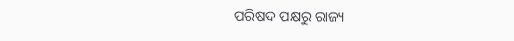ପରିଷଦ ପକ୍ଷରୁ ରାଜ୍ୟ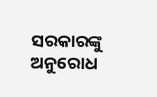ସରକାରଙ୍କୁ ଅନୁରୋଧ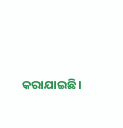କରାଯାଇଛି।